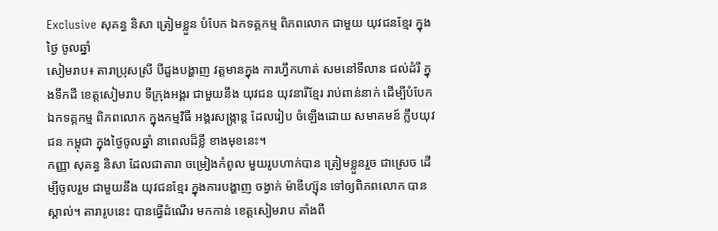Exclusive សុគន្ធ និសា ត្រៀមខ្លួន បំបែក ឯកទគ្គកម្ម ពិភពលោក ជាមួយ យុវជនខ្មែរ ក្នុងថ្ងៃ ចូលឆ្នាំ
សៀមរាប៖ តារាប្រុសស្រី បីដួងបង្ហាញ វត្តមានក្នុង ការហ្វឹកហាត់ សមនៅទីលាន ជល់ដំរី ក្នុងទឹកដី ខេត្តសៀមរាប ទីក្រុងអង្គរ ជាមួយនឹង យុវជន យុវនារីខ្មែរ រាប់ពាន់នាក់ ដើម្បីបំបែក ឯកទគ្គកម្ម ពិភពលោក ក្នុងកម្មវិធី អង្គរសង្ក្រាន្ត ដែលរៀប ចំឡើងដោយ សមាគមន៍ ក្លឹបយុវជន កម្ពុជា ក្នុងថ្ងៃចូលឆ្នាំ នាពេលដ៏ខ្លី ខាងមុខនេះ។
កញ្ញា សុគន្ធ និសា ដែលជាតារា ចម្រៀងកំពូល មួយរូបហាក់បាន ត្រៀមខ្លួនរួច ជាស្រេច ដើម្បីចូលរួម ជាមួយនឹង យុវជនខ្មែរ ក្នុងការបង្ហាញ ចង្វាក់ ម៉ាឌីហ្ស៊ុន ទៅឲ្យពិភពលោក បានស្គាល់។ តារារូបនេះ បានធ្វើដំណើរ មកកាន់ ខេត្តសៀមរាប តាំងពី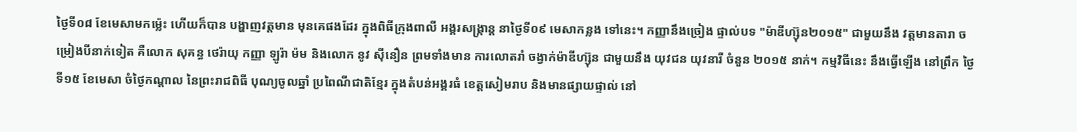ថ្ងៃទី០៨ ខែមេសាមកម្ល៉េះ ហើយក៏បាន បង្ហាញវត្តមាន មុនគេផងដែរ ក្នុងពិធីក្រុងពាលី អង្គរសង្ក្រាន្ត នាថ្ងៃទី០៩ មេសាកន្លង ទៅនេះ។ កញ្ញានឹងច្រៀង ផ្ទាល់បទ "ម៉ាឌីហ្ស៊ុន២០១៥" ជាមួយនឹង វត្តមានតារា ចម្រៀងបីនាក់ទៀត គឺលោក សុគន្ធ ថេរ៉ាយុ កញ្ញា ឡូរ៉ា ម៉ម និងលោក នូវ ស៊ីនឿន ព្រមទាំងមាន ការលោតរាំ ចង្វាក់ម៉ាឌីហ្ស៊ុន ជាមួយនឹង យុវជន យុវនារី ចំនួន ២០១៥ នាក់។ កម្មវិធីនេះ នឹងធ្វើឡើង នៅព្រឹក ថ្ងៃទី១៥ ខែមេសា ចំថ្ងៃកណ្តាល នៃព្រះរាជពិធី បុណ្យចូលឆ្នាំ ប្រពៃណីជាតិខ្មែរ ក្នុងតំបន់អង្គរធំ ខេត្តសៀមរាប និងមានផ្សាយផ្ទាល់ នៅ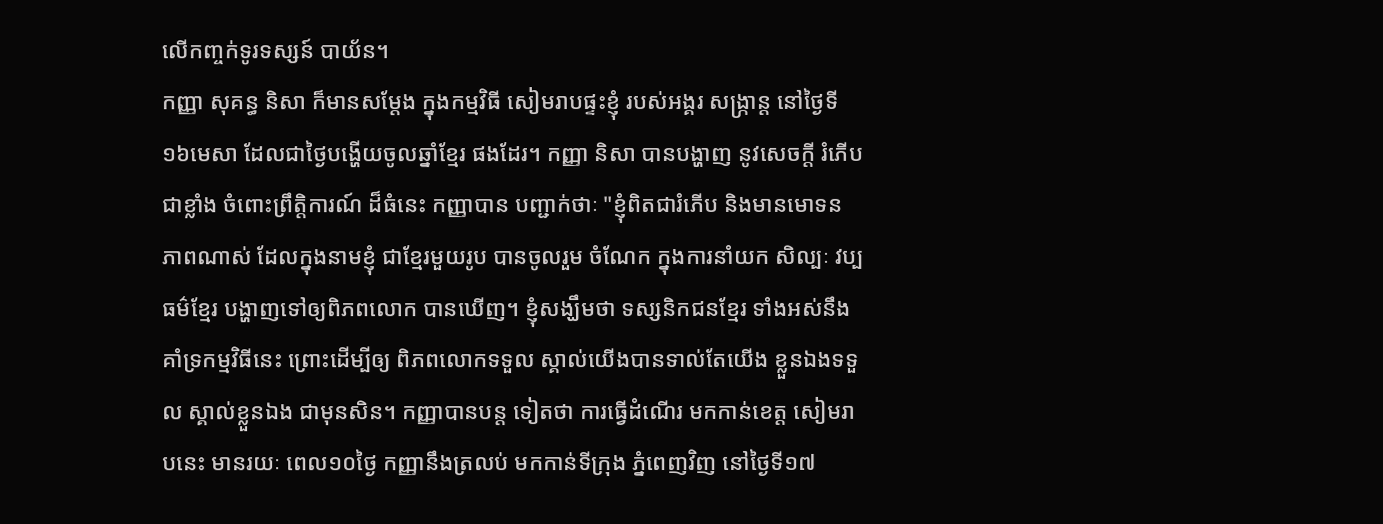លើកញ្ចក់ទូរទស្សន៍ បាយ័ន។
កញ្ញា សុគន្ធ និសា ក៏មានសម្តែង ក្នុងកម្មវិធី សៀមរាបផ្ទះខ្ញុំ របស់អង្គរ សង្រ្កាន្ត នៅថ្ងៃទី១៦មេសា ដែលជាថ្ងៃបង្ហើយចូលឆ្នាំខ្មែរ ផងដែរ។ កញ្ញា និសា បានបង្ហាញ នូវសេចក្តី រំភើបជាខ្លាំង ចំពោះព្រឹត្តិការណ៍ ដ៏ធំនេះ កញ្ញាបាន បញ្ជាក់ថាៈ "ខ្ញុំពិតជារំភើប និងមានមោទន ភាពណាស់ ដែលក្នុងនាមខ្ញុំ ជាខ្មែរមួយរូប បានចូលរួម ចំណែក ក្នុងការនាំយក សិល្បៈ វប្បធម៌ខ្មែរ បង្ហាញទៅឲ្យពិភពលោក បានឃើញ។ ខ្ញុំសង្ឃឹមថា ទស្សនិកជនខ្មែរ ទាំងអស់នឹង គាំទ្រកម្មវិធីនេះ ព្រោះដើម្បីឲ្យ ពិភពលោកទទួល ស្គាល់យើងបានទាល់តែយើង ខ្លួនឯងទទួល ស្គាល់ខ្លួនឯង ជាមុនសិន។ កញ្ញាបានបន្ត ទៀតថា ការធ្វើដំណើរ មកកាន់ខេត្ត សៀមរាបនេះ មានរយៈ ពេល១០ថ្ងៃ កញ្ញានឹងត្រលប់ មកកាន់ទីក្រុង ភ្នំពេញវិញ នៅថ្ងៃទី១៧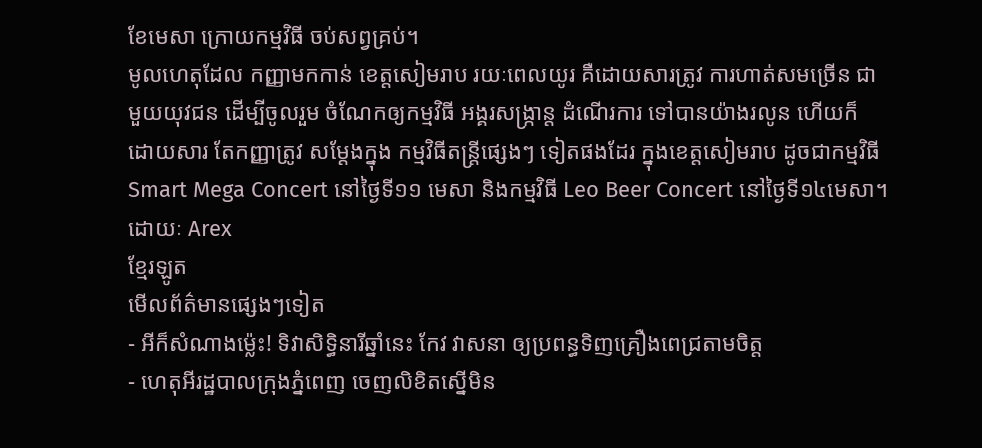ខែមេសា ក្រោយកម្មវិធី ចប់សព្វគ្រប់។
មូលហេតុដែល កញ្ញាមកកាន់ ខេត្តសៀមរាប រយៈពេលយូរ គឺដោយសារត្រូវ ការហាត់សមច្រើន ជាមួយយុវជន ដើម្បីចូលរួម ចំណែកឲ្យកម្មវិធី អង្គរសង្ក្រាន្ត ដំណើរការ ទៅបានយ៉ាងរលូន ហើយក៏ ដោយសារ តែកញ្ញាត្រូវ សម្តែងក្នុង កម្មវិធីតន្ត្រីផ្សេងៗ ទៀតផងដែរ ក្នុងខេត្តសៀមរាប ដូចជាកម្មវិធី Smart Mega Concert នៅថ្ងៃទី១១ មេសា និងកម្មវិធី Leo Beer Concert នៅថ្ងៃទី១៤មេសា។
ដោយៈ Arex
ខ្មែរឡូត
មើលព័ត៌មានផ្សេងៗទៀត
- អីក៏សំណាងម្ល៉េះ! ទិវាសិទ្ធិនារីឆ្នាំនេះ កែវ វាសនា ឲ្យប្រពន្ធទិញគ្រឿងពេជ្រតាមចិត្ត
- ហេតុអីរដ្ឋបាលក្រុងភ្នំពេញ ចេញលិខិតស្នើមិន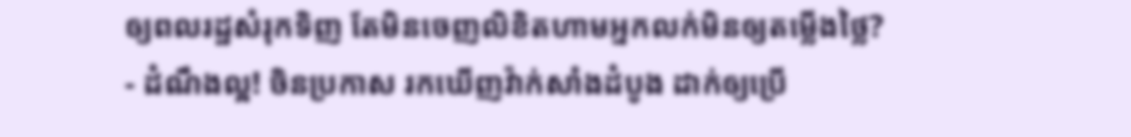ឲ្យពលរដ្ឋសំរុកទិញ តែមិនចេញលិខិតហាមអ្នកលក់មិនឲ្យតម្លើងថ្លៃ?
- ដំណឹងល្អ! ចិនប្រកាស រកឃើញវ៉ាក់សាំងដំបូង ដាក់ឲ្យប្រើ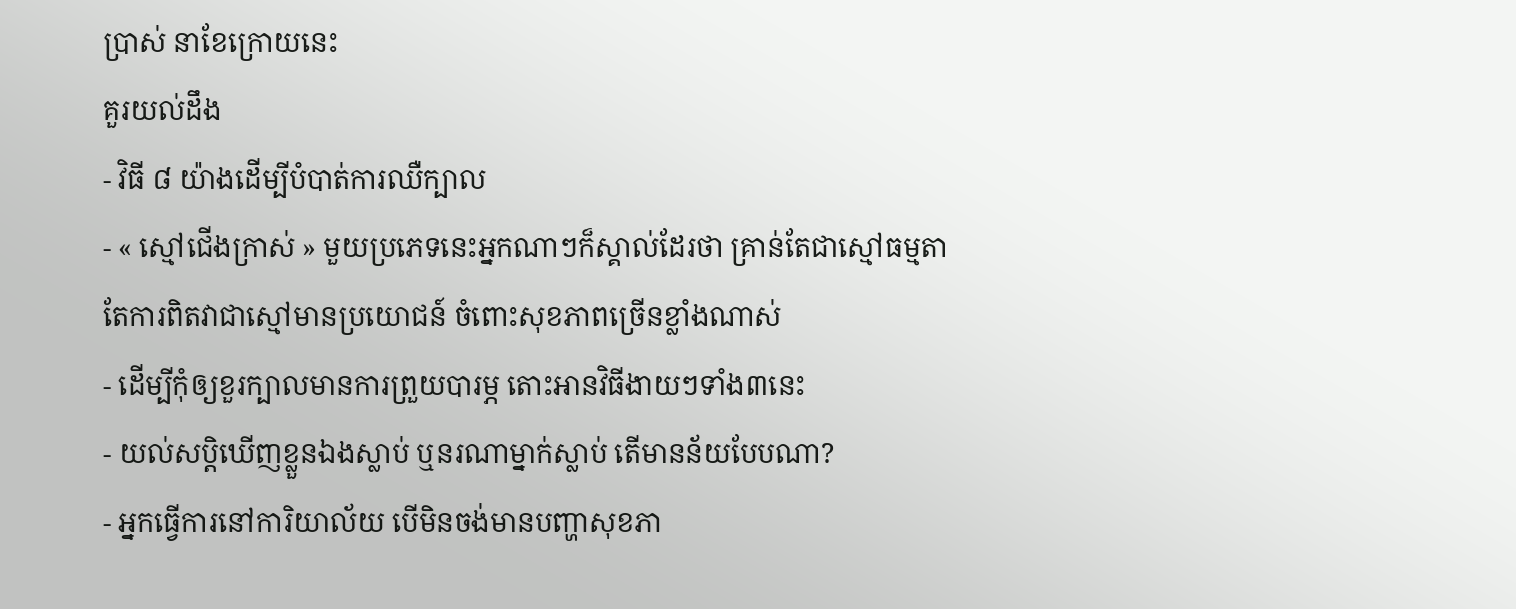ប្រាស់ នាខែក្រោយនេះ
គួរយល់ដឹង
- វិធី ៨ យ៉ាងដើម្បីបំបាត់ការឈឺក្បាល
- « ស្មៅជើងក្រាស់ » មួយប្រភេទនេះអ្នកណាៗក៏ស្គាល់ដែរថា គ្រាន់តែជាស្មៅធម្មតា តែការពិតវាជាស្មៅមានប្រយោជន៍ ចំពោះសុខភាពច្រើនខ្លាំងណាស់
- ដើម្បីកុំឲ្យខួរក្បាលមានការព្រួយបារម្ភ តោះអានវិធីងាយៗទាំង៣នេះ
- យល់សប្តិឃើញខ្លួនឯងស្លាប់ ឬនរណាម្នាក់ស្លាប់ តើមានន័យបែបណា?
- អ្នកធ្វើការនៅការិយាល័យ បើមិនចង់មានបញ្ហាសុខភា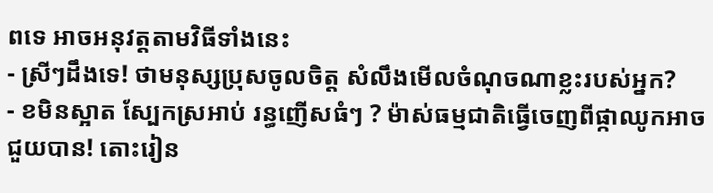ពទេ អាចអនុវត្តតាមវិធីទាំងនេះ
- ស្រីៗដឹងទេ! ថាមនុស្សប្រុសចូលចិត្ត សំលឹងមើលចំណុចណាខ្លះរបស់អ្នក?
- ខមិនស្អាត ស្បែកស្រអាប់ រន្ធញើសធំៗ ? ម៉ាស់ធម្មជាតិធ្វើចេញពីផ្កាឈូកអាចជួយបាន! តោះរៀន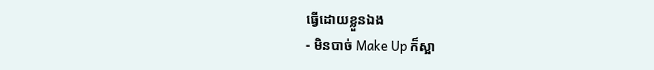ធ្វើដោយខ្លួនឯង
- មិនបាច់ Make Up ក៏ស្អា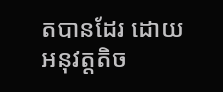តបានដែរ ដោយអនុវត្តតិច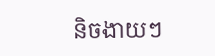និចងាយៗ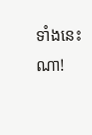ទាំងនេះណា!